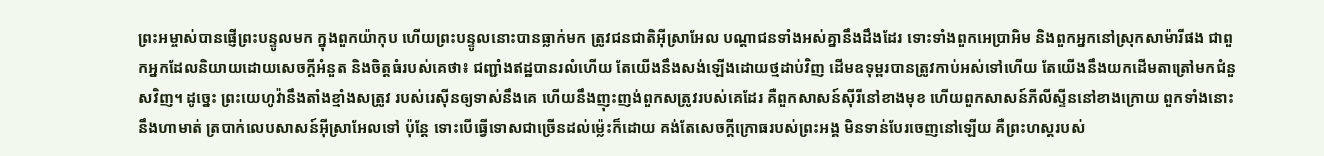ព្រះអម្ចាស់បានផ្ញើព្រះបន្ទូលមក ក្នុងពួកយ៉ាកុប ហើយព្រះបន្ទូលនោះបានធ្លាក់មក ត្រូវជនជាតិអ៊ីស្រាអែល បណ្ដាជនទាំងអស់គ្នានឹងដឹងដែរ ទោះទាំងពួកអេប្រាអិម និងពួកអ្នកនៅស្រុកសាម៉ារីផង ជាពួកអ្នកដែលនិយាយដោយសេចក្ដីអំនួត និងចិត្តធំរបស់គេថា៖ ជញ្ជាំងឥដ្ឋបានរលំហើយ តែយើងនឹងសង់ឡើងដោយថ្មដាប់វិញ ដើមឧទុម្ពរបានត្រូវកាប់អស់ទៅហើយ តែយើងនឹងយកដើមតាត្រៅមកជំនួសវិញ។ ដូច្នេះ ព្រះយេហូវ៉ានឹងតាំងខ្មាំងសត្រូវ របស់រេស៊ីនឲ្យទាស់នឹងគេ ហើយនឹងញុះញង់ពួកសត្រូវរបស់គេដែរ គឺពួកសាសន៍ស៊ីរីនៅខាងមុខ ហើយពួកសាសន៍ភីលីស្ទីននៅខាងក្រោយ ពួកទាំងនោះនឹងហាមាត់ ត្របាក់លេបសាសន៍អ៊ីស្រាអែលទៅ ប៉ុន្តែ ទោះបើធ្វើទោសជាច្រើនដល់ម៉្លេះក៏ដោយ គង់តែសេចក្ដីក្រោធរបស់ព្រះអង្គ មិនទាន់បែរចេញនៅឡើយ គឺព្រះហស្តរបស់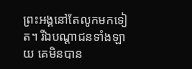ព្រះអង្គនៅតែលូកមកទៀត។ រីឯបណ្ដាជនទាំងឡាយ គេមិនបាន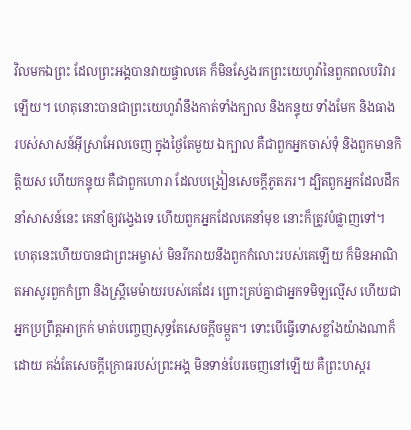វិលមកឯព្រះ ដែលព្រះអង្គបានវាយផ្ចាលគេ ក៏មិនស្វែងរកព្រះយេហូវ៉ានៃពួកពលបរិវារឡើយ។ ហេតុនោះបានជាព្រះយេហូវ៉ានឹងកាត់ទាំងក្បាល និងកន្ទុយ ទាំងមែក និងធាង របស់សាសន៍អ៊ីស្រាអែលចេញ ក្នុងថ្ងៃតែមួយ ឯក្បាល គឺជាពួកអ្នកចាស់ទុំ និងពួកមានកិត្តិយស ហើយកន្ទុយ គឺជាពួកហោរា ដែលបង្រៀនសេចក្ដីភូតភរ។ ដ្បិតពួកអ្នកដែលដឹកនាំសាសន៍នេះ គេនាំឲ្យវង្វេងទេ ហើយពួកអ្នកដែលគេនាំមុខ នោះក៏ត្រូវបំផ្លាញទៅ។ ហេតុនេះហើយបានជាព្រះអម្ចាស់ មិនរីករាយនឹងពួកកំលោះរបស់គេឡើយ ក៏មិនអាណិតអាសូរពួកកំព្រា និងស្ត្រីមេម៉ាយរបស់គេដែរ ព្រោះគ្រប់គ្នាជាអ្នកទមិឡល្មើស ហើយជាអ្នកប្រព្រឹត្តអាក្រក់ មាត់បញ្ចេញសុទ្ធតែសេចក្ដីចម្កួត។ ទោះបើធ្វើទោសខ្លាំងយ៉ាងណាក៏ដោយ គង់តែសេចក្ដីក្រោធរបស់ព្រះអង្គ មិនទាន់បែរចេញនៅឡើយ គឺព្រះហស្តរ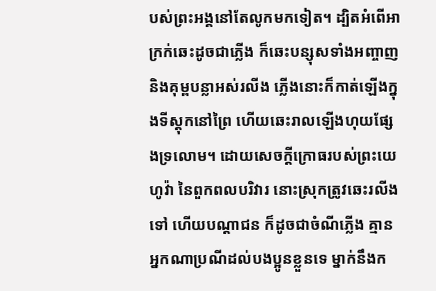បស់ព្រះអង្គនៅតែលូកមកទៀត។ ដ្បិតអំពើអាក្រក់ឆេះដូចជាភ្លើង ក៏ឆេះបន្សុសទាំងអញ្ចាញ និងគុម្ពបន្លាអស់រលីង ភ្លើងនោះក៏កាត់ឡើងក្នុងទីស្តុកនៅព្រៃ ហើយឆេះរាលឡើងហុយផ្សែងទ្រលោម។ ដោយសេចក្ដីក្រោធរបស់ព្រះយេហូវ៉ា នៃពួកពលបរិវារ នោះស្រុកត្រូវឆេះរលីងទៅ ហើយបណ្ដាជន ក៏ដូចជាចំណីភ្លើង គ្មានអ្នកណាប្រណីដល់បងប្អូនខ្លួនទេ ម្នាក់នឹងក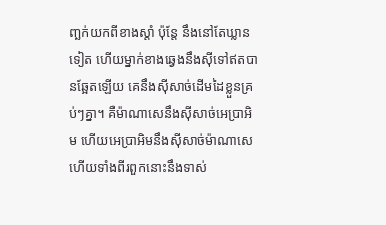ញ្ឆក់យកពីខាងស្តាំ ប៉ុន្តែ នឹងនៅតែឃ្លានទៀត ហើយម្នាក់ខាងឆ្វេងនឹងស៊ីទៅឥតបានឆ្អែតឡើយ គេនឹងស៊ីសាច់ដើមដៃខ្លួនគ្រប់ៗគ្នា។ គឺម៉ាណាសេនឹងស៊ីសាច់អេប្រាអិម ហើយអេប្រាអិមនឹងស៊ីសាច់ម៉ាណាសេ ហើយទាំងពីរពួកនោះនឹងទាស់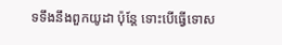ទទឹងនឹងពួកយូដា ប៉ុន្តែ ទោះបើធ្វើទោស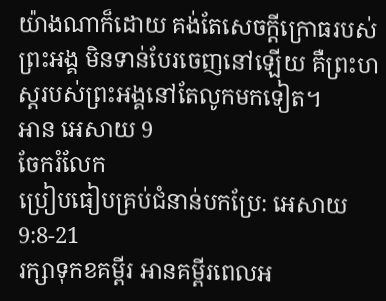យ៉ាងណាក៏ដោយ គង់តែសេចក្ដីក្រោធរបស់ព្រះអង្គ មិនទាន់បែរចេញនៅឡើយ គឺព្រះហស្តរបស់ព្រះអង្គនៅតែលូកមកទៀត។
អាន អេសាយ 9
ចែករំលែក
ប្រៀបធៀបគ្រប់ជំនាន់បកប្រែ: អេសាយ 9:8-21
រក្សាទុកខគម្ពីរ អានគម្ពីរពេលអ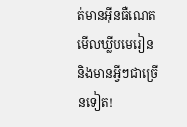ត់មានអ៊ីនធឺណេត មើលឃ្លីបមេរៀន និងមានអ្វីៗជាច្រើនទៀត!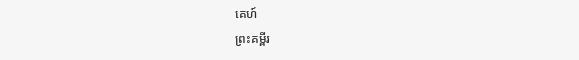គេហ៍
ព្រះគម្ពីរ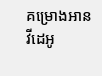គម្រោងអាន
វីដេអូ